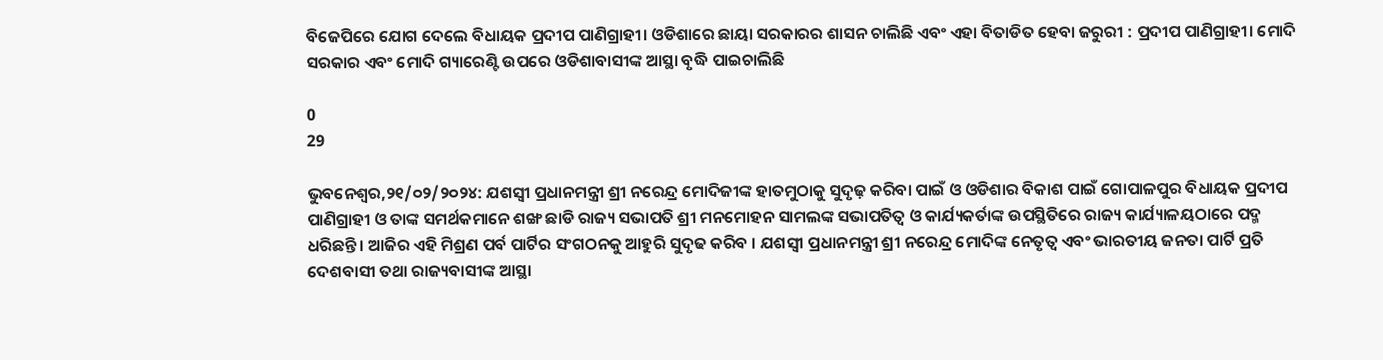ବିଜେପିରେ ଯୋଗ ଦେଲେ ବିଧାୟକ ପ୍ରଦୀପ ପାଣିଗ୍ରାହୀ। ଓଡିଶାରେ ଛାୟା ସରକାରର ଶାସନ ଚାଲିଛି ଏବଂ ଏହା ବିତାଡିତ ହେବା ଜରୁରୀ : ପ୍ରଦୀପ ପାଣିଗ୍ରାହୀ। ମୋଦି ସରକାର ଏବଂ ମୋଦି ଗ୍ୟାରେଣ୍ଟି ଉପରେ ଓଡିଶାବାସୀଙ୍କ ଆସ୍ଥା ବୃଦ୍ଧି ପାଇଚାଲିଛି

0
29

ଭୁବନେଶ୍ୱର,୨୧/୦୨/୨୦୨୪: ଯଶସ୍ୱୀ ପ୍ରଧାନମନ୍ତ୍ରୀ ଶ୍ରୀ ନରେନ୍ଦ୍ର ମୋଦିଜୀଙ୍କ ହାତମୁଠାକୁ ସୁଦୃଢ଼ କରିବା ପାଇଁ ଓ ଓଡିଶାର ବିକାଶ ପାଇଁ ଗୋପାଳପୁର ବିଧାୟକ ପ୍ରଦୀପ ପାଣିଗ୍ରାହୀ ଓ ତାଙ୍କ ସମର୍ଥକମାନେ ଶଙ୍ଖ ଛାଡି ରାଜ୍ୟ ସଭାପତି ଶ୍ରୀ ମନମୋହନ ସାମଲଙ୍କ ସଭାପତିତ୍ୱ ଓ କାର୍ଯ୍ୟକର୍ତାଙ୍କ ଉପସ୍ଥିତିରେ ରାଜ୍ୟ କାର୍ଯ୍ୟାଳୟଠାରେ ପଦ୍ମ ଧରିଛନ୍ତି । ଆଜିର ଏହି ମିଶ୍ରଣ ପର୍ବ ପାର୍ଟିର ସଂଗଠନକୁ ଆହୁରି ସୁଦୃଢ କରିବ । ଯଶସ୍ୱୀ ପ୍ରଧାନମନ୍ତ୍ରୀ ଶ୍ରୀ ନରେନ୍ଦ୍ର ମୋଦିଙ୍କ ନେତୃତ୍ୱ ଏବଂ ଭାରତୀୟ ଜନତା ପାର୍ଟି ପ୍ରତି ଦେଶବାସୀ ତଥା ରାଜ୍ୟବାସୀଙ୍କ ଆସ୍ଥା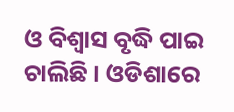ଓ ବିଶ୍ୱାସ ବୃଦ୍ଧି ପାଇ ଚାଲିଛି । ଓଡିଶାରେ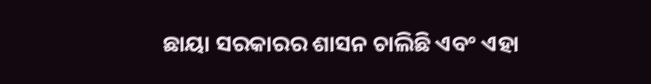ଛାୟା ସରକାରର ଶାସନ ଚାଲିଛି ଏବଂ ଏହା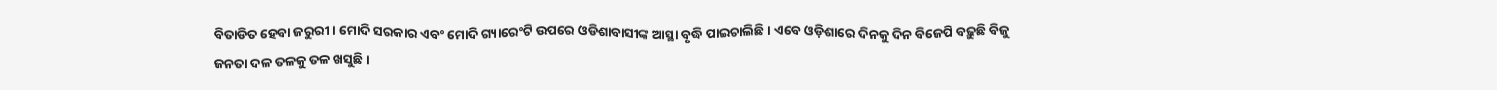ବିତାଡିତ ହେବା ଜରୁରୀ । ମୋଦି ସରକାର ଏବଂ ମୋଦି ଗ୍ୟାରେଂଟି ଉପରେ ଓଡିଶାବାସୀଙ୍କ ଆସ୍ଥା ବୃଦ୍ଧି ପାଇଚାଲିଛି । ଏବେ ଓଡ଼ିଶାରେ ଦିନକୁ ଦିନ ବିଜେପି ବଢ଼ୁଛି ବିଜୁ ଜନତା ଦଳ ତଳକୁ ତଳ ଖସୁଛି ।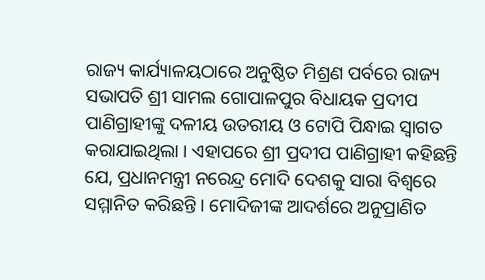ରାଜ୍ୟ କାର୍ଯ୍ୟାଳୟଠାରେ ଅନୁଷ୍ଠିତ ମିଶ୍ରଣ ପର୍ବରେ ରାଜ୍ୟ ସଭାପତି ଶ୍ରୀ ସାମଲ ଗୋପାଳପୁର ବିଧାୟକ ପ୍ରଦୀପ ପାଣିଗ୍ରାହୀଙ୍କୁ ଦଳୀୟ ଉତରୀୟ ଓ ଟୋପି ପିନ୍ଧାଇ ସ୍ୱାଗତ କରାଯାଇଥିଲା । ଏହାପରେ ଶ୍ରୀ ପ୍ରଦୀପ ପାଣିଗ୍ରାହୀ କହିଛନ୍ତି ଯେ, ପ୍ରଧାନମନ୍ତ୍ରୀ ନରେନ୍ଦ୍ର ମୋଦି ଦେଶକୁ ସାରା ବିଶ୍ୱରେ ସମ୍ମାନିତ କରିଛନ୍ତି । ମୋଦିଜୀଙ୍କ ଆଦର୍ଶରେ ଅନୁପ୍ରାଣିତ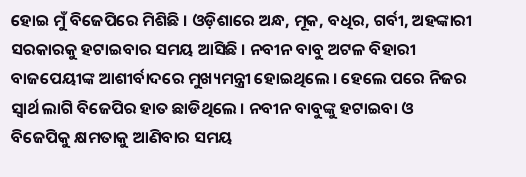ହୋଇ ମୁଁ ବିଜେପିରେ ମିଶିଛି । ଓଡ଼ିଶାରେ ଅନ୍ଧ, ମୂକ, ବଧିର, ଗର୍ବୀ, ଅହଙ୍କାରୀ ସରକାରକୁ ହଟାଇବାର ସମୟ ଆସିଛି । ନବୀନ ବାବୁ ଅଟଳ ବିହାରୀ ବାଜପେୟୀଙ୍କ ଆଶୀର୍ବାଦରେ ମୁଖ୍ୟମନ୍ତ୍ରୀ ହୋଇଥିଲେ । ହେଲେ ପରେ ନିଜର ସ୍ୱାର୍ଥ ଲାଗି ବିଜେପିର ହାତ ଛାଡିଥିଲେ । ନବୀନ ବାବୁଙ୍କୁ ହଟାଇବା ଓ ବିଜେପିକୁ କ୍ଷମତାକୁ ଆଣିବାର ସମୟ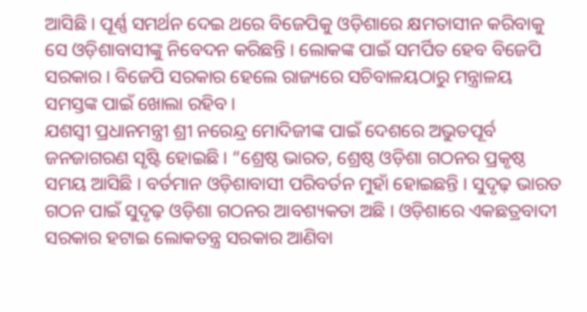ଆସିଛି । ପୂର୍ଣ୍ଣ ସମର୍ଥନ ଦେଇ ଥରେ ବିଜେପିକୁ ଓଡ଼ିଶାରେ କ୍ଷମତାସୀନ କରିବାକୁ ସେ ଓଡ଼ିଶାବାସୀଙ୍କୁ ନିବେଦନ କରିଛନ୍ତି । ଲୋକଙ୍କ ପାଇଁ ସମର୍ପିତ ହେବ ବିଜେପି ସରକାର । ବିଜେପି ସରକାର ହେଲେ ରାଜ୍ୟରେ ସଚିବାଳୟଠାରୁ ମନ୍ତ୍ରାଳୟ ସମସ୍ତଙ୍କ ପାଇଁ ଖୋଲା ରହିବ ।
ଯଶସ୍ୱୀ ପ୍ରଧାନମନ୍ତ୍ରୀ ଶ୍ରୀ ନରେନ୍ଦ୍ର ମୋଦିଜୀଙ୍କ ପାଇଁ ଦେଶରେ ଅଭୁତପୂର୍ବ ଜନଜାଗରଣ ସୃଷ୍ଟି ହୋଇଛି । “ଶ୍ରେଷ୍ଠ ଭାରତ, ଶ୍ରେଷ୍ଠ ଓଡ଼ିଶା ଗଠନର ପ୍ରକୃଷ୍ଠ ସମୟ ଆସିଛି । ବର୍ତମାନ ଓଡ଼ିଶାବାସୀ ପରିବର୍ତନ ମୁହାଁ ହୋଇଛନ୍ତି । ସୁଦୃଢ଼ ଭାରତ ଗଠନ ପାଇଁ ସୁଦୃଢ଼ ଓଡ଼ିଶା ଗଠନର ଆବଶ୍ୟକତା ଅଛି । ଓଡ଼ିଶାରେ ଏକଛତ୍ରବାଦୀ ସରକାର ହଟାଇ ଲୋକତନ୍ତ୍ର ସରକାର ଆଣିବା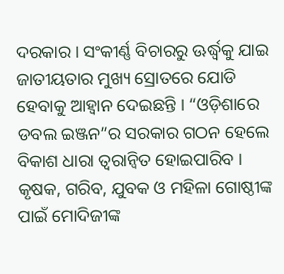ଦରକାର । ସଂକୀର୍ଣ୍ଣ ବିଚାରରୁ ଊର୍ଦ୍ଧ୍ୱକୁ ଯାଇ ଜାତୀୟତାର ମୁଖ୍ୟ ସ୍ରୋତରେ ଯୋଡି ହେବାକୁ ଆହ୍ୱାନ ଦେଇଛନ୍ତି । “ଓଡ଼ିଶାରେ ଡବଲ ଇଞ୍ଜନ”ର ସରକାର ଗଠନ ହେଲେ ବିକାଶ ଧାରା ତ୍ୱରାନ୍ୱିତ ହୋଇପାରିବ । କୃଷକ, ଗରିବ, ଯୁବକ ଓ ମହିଳା ଗୋଷ୍ଠୀଙ୍କ ପାଇଁ ମୋଦିଜୀଙ୍କ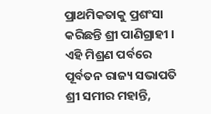ପ୍ରାଥମିକତାକୁ ପ୍ରଶଂସା କରିଛନ୍ତି ଶ୍ରୀ ପାଣିଗ୍ରାହୀ ।
ଏହି ମିଶ୍ରଣ ପର୍ବରେ ପୂର୍ବତନ ରାଜ୍ୟ ସଭାପତି ଶ୍ରୀ ସମୀର ମହାନ୍ତି,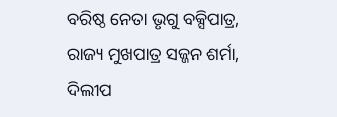ବରିଷ୍ଠ ନେତା ଭୃଗୁ ବକ୍ସିପାତ୍ର, ରାଜ୍ୟ ମୁଖପାତ୍ର ସଜ୍ଜନ ଶର୍ମା, ଦିଲୀପ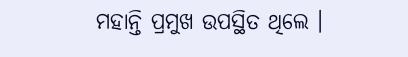ମହାନ୍ତି ପ୍ରମୁଖ ଉପସ୍ଥିତ ଥିଲେ ।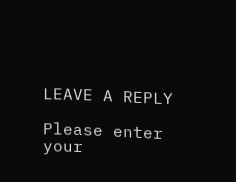LEAVE A REPLY

Please enter your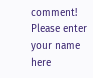comment!
Please enter your name here